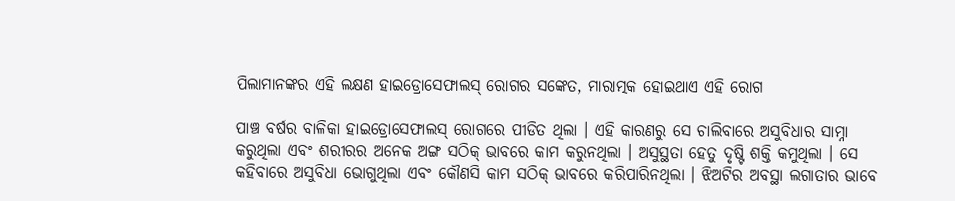ପିଲାମାନଙ୍କର ଏହି ଲକ୍ଷଣ ହାଇଡ୍ରୋସେଫାଲସ୍ ରୋଗର ସଙ୍କେତ, ମାରାତ୍ମକ ହୋଇଥାଏ ଏହି ରୋଗ

ପାଞ୍ଚ ବର୍ଷର ବାଳିକା ହାଇଡ୍ରୋସେଫାଲସ୍ ରୋଗରେ ପୀଡିତ ଥିଲା । ଏହି କାରଣରୁ ସେ ଚାଲିବାରେ ଅସୁବିଧାର ସାମ୍ନା କରୁଥିଲା ଏବଂ ଶରୀରର ଅନେକ ଅଙ୍ଗ ସଠିକ୍ ଭାବରେ କାମ କରୁନଥିଲା । ଅସୁସ୍ଥତା ହେତୁ ଦୃଷ୍ଟି ଶକ୍ତି କମୁଥିଲା । ସେ କହିବାରେ ଅସୁବିଧା ଭୋଗୁଥିଲା ଏବଂ କୌଣସି କାମ ସଠିକ୍ ଭାବରେ କରିପାରିନଥିଲା । ଝିଅଟିର ଅବସ୍ଥା ଲଗାତାର ଭାବେ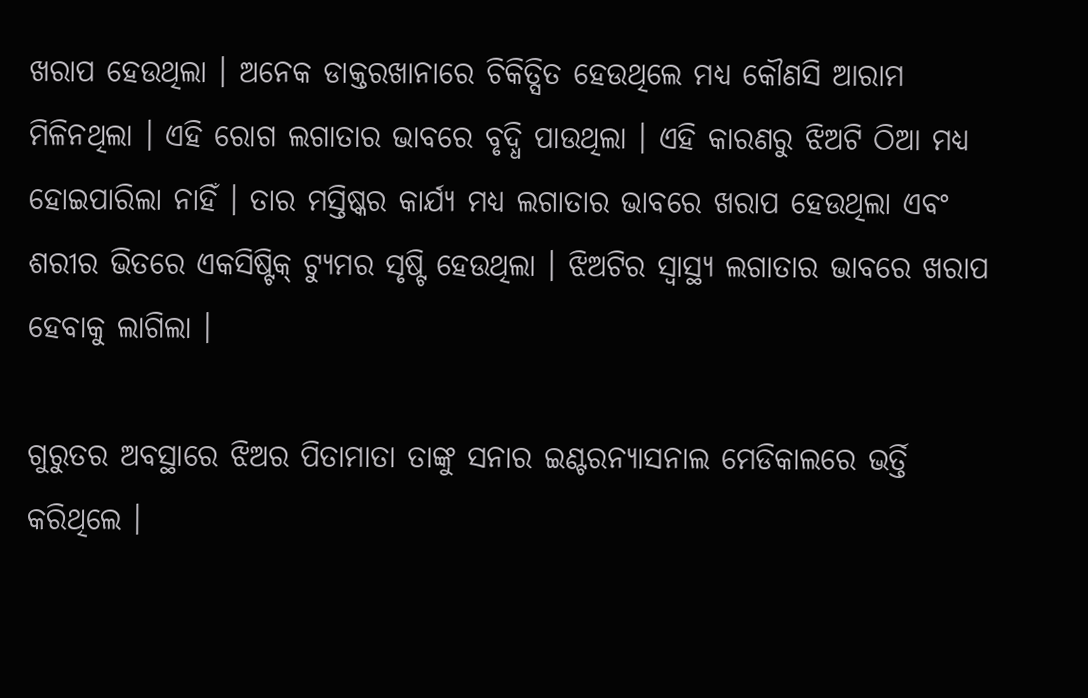ଖରାପ ହେଉଥିଲା । ଅନେକ ଡାକ୍ତରଖାନାରେ ଚିକିତ୍ସିତ ହେଉଥିଲେ ମଧ୍ୟ କୌଣସି ଆରାମ ମିଳିନଥିଲା । ଏହି ରୋଗ ଲଗାତାର ଭାବରେ ବୃଦ୍ଧି ପାଉଥିଲା । ଏହି କାରଣରୁ ଝିଅଟି ଠିଆ ମଧ୍ୟ ହୋଇପାରିଲା ନାହିଁ । ତାର ମସ୍ତିଷ୍କର କାର୍ଯ୍ୟ ମଧ୍ୟ ଲଗାତାର ଭାବରେ ଖରାପ ହେଉଥିଲା ଏବଂ ଶରୀର ଭିତରେ ଏକସିଷ୍ଟିକ୍ ଟ୍ୟୁମର ସୃଷ୍ଟି ହେଉଥିଲା । ଝିଅଟିର ସ୍ୱାସ୍ଥ୍ୟ ଲଗାତାର ଭାବରେ ଖରାପ ହେବାକୁ ଲାଗିଲା ।

ଗୁରୁତର ଅବସ୍ଥାରେ ଝିଅର ପିତାମାତା ତାଙ୍କୁ ସନାର ଇଣ୍ଟରନ୍ୟାସନାଲ ମେଡିକାଲରେ ଭର୍ତ୍ତି କରିଥିଲେ ।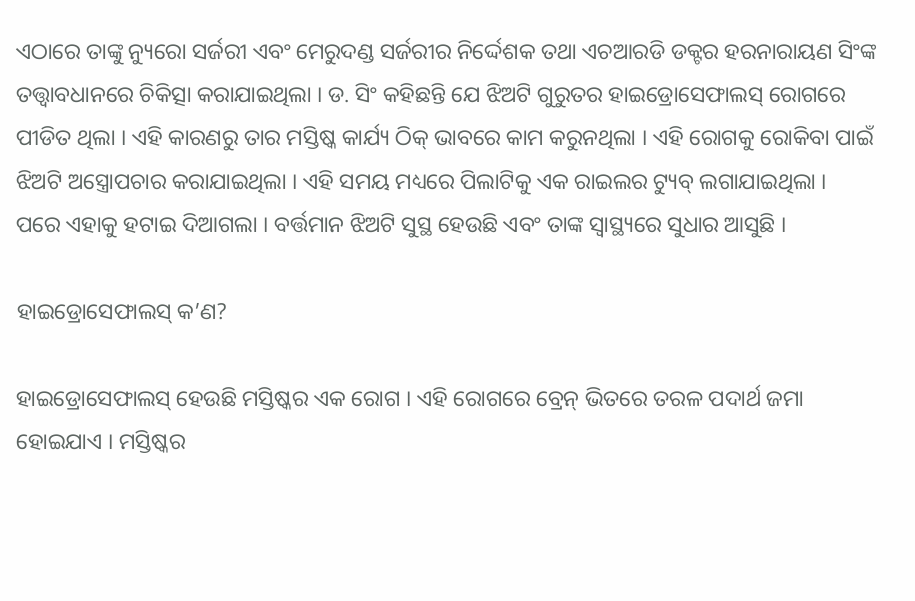ଏଠାରେ ତାଙ୍କୁ ନ୍ୟୁରୋ ସର୍ଜରୀ ଏବଂ ମେରୁଦଣ୍ଡ ସର୍ଜରୀର ନିର୍ଦ୍ଦେଶକ ତଥା ଏଚଆରଡି ଡକ୍ଟର ହରନାରାୟଣ ସିଂଙ୍କ ତତ୍ତ୍ୱାବଧାନରେ ଚିକିତ୍ସା କରାଯାଇଥିଲା । ଡ. ସିଂ କହିଛନ୍ତି ଯେ ଝିଅଟି ଗୁରୁତର ହାଇଡ୍ରୋସେଫାଲସ୍ ରୋଗରେ ପୀଡିତ ଥିଲା । ଏହି କାରଣରୁ ତାର ମସ୍ତିଷ୍କ କାର୍ଯ୍ୟ ଠିକ୍ ଭାବରେ କାମ କରୁନଥିଲା । ଏହି ରୋଗକୁ ରୋକିବା ପାଇଁ ଝିଅଟି ଅସ୍ତ୍ରୋପଚାର କରାଯାଇଥିଲା । ଏହି ସମୟ ମଧ୍ୟରେ ପିଲାଟିକୁ ଏକ ରାଇଲର ଟ୍ୟୁବ୍ ଲଗାଯାଇଥିଲା । ପରେ ଏହାକୁ ହଟାଇ ଦିଆଗଲା । ବର୍ତ୍ତମାନ ଝିଅଟି ସୁସ୍ଥ ହେଉଛି ଏବଂ ତାଙ୍କ ସ୍ୱାସ୍ଥ୍ୟରେ ସୁଧାର ଆସୁଛି ।

ହାଇଡ୍ରୋସେଫାଲସ୍ କ’ଣ?

ହାଇଡ୍ରୋସେଫାଲସ୍ ହେଉଛି ମସ୍ତିଷ୍କର ଏକ ରୋଗ । ଏହି ରୋଗରେ ବ୍ରେନ୍ ଭିତରେ ତରଳ ପଦାର୍ଥ ଜମା ହୋଇଯାଏ । ମସ୍ତିଷ୍କର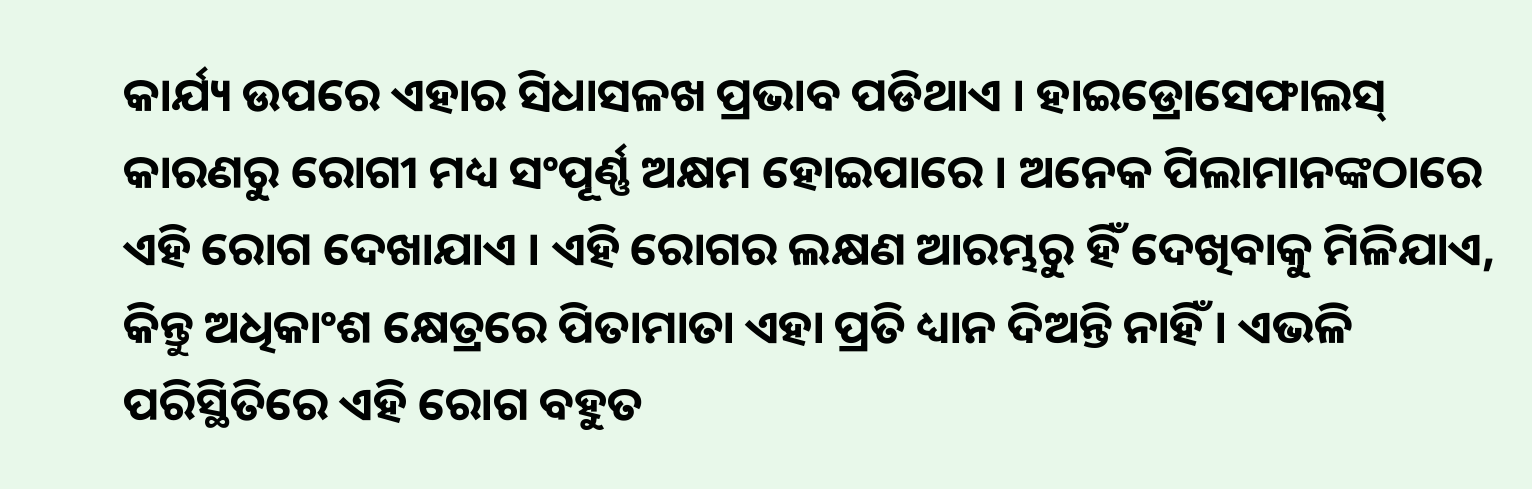କାର୍ଯ୍ୟ ଉପରେ ଏହାର ସିଧାସଳଖ ପ୍ରଭାବ ପଡିଥାଏ । ହାଇଡ୍ରୋସେଫାଲସ୍ କାରଣରୁ ରୋଗୀ ମଧ୍ୟ ସଂପୂର୍ଣ୍ଣ ଅକ୍ଷମ ହୋଇପାରେ । ଅନେକ ପିଲାମାନଙ୍କଠାରେ ଏହି ରୋଗ ଦେଖାଯାଏ । ଏହି ରୋଗର ଲକ୍ଷଣ ଆରମ୍ଭରୁ ହିଁ ଦେଖିବାକୁ ମିଳିଯାଏ, କିନ୍ତୁ ଅଧିକାଂଶ କ୍ଷେତ୍ରରେ ପିତାମାତା ଏହା ପ୍ରତି ଧ୍ୟାନ ଦିଅନ୍ତି ନାହିଁ । ଏଭଳି ପରିସ୍ଥିତିରେ ଏହି ରୋଗ ବହୁତ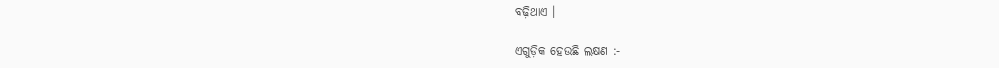ବଢ଼ିଥାଏ ।

ଏଗୁଡ଼ିକ ହେଉଛି ଲକ୍ଷଣ :-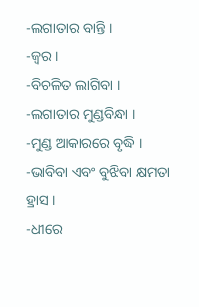-ଲଗାତାର ବାନ୍ତି ।
-ଜ୍ୱର ।
-ବିଚଳିତ ଲାଗିବା ।
-ଲଗାତାର ମୁଣ୍ଡବିନ୍ଧା ।
-ମୁଣ୍ଡ ଆକାରରେ ବୃଦ୍ଧି ।
-ଭାବିବା ଏବଂ ବୁଝିବା କ୍ଷମତା ହ୍ରାସ ।
-ଧୀରେ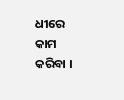ଧୀରେ କାମ କରିବା ।